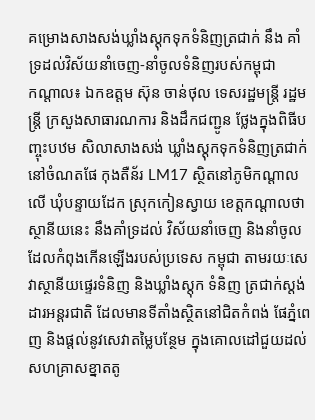គម្រោងសាងសង់ឃ្លាំងស្តុកទុកទំនិញត្រជាក់ នឹង គាំទ្រដល់វិស័យនាំចេញ-នាំចូលទំនិញរបស់កម្ពុជា
កណ្តាល៖ ឯកឧត្តម ស៊ុន ចាន់ថុល ទេសរដ្ឋមន្ត្រី រដ្ឋមន្ត្រី ក្រសួងសាធារណការ និងដឹកជញ្ជូន ថ្លែងក្នុងពិធីបញ្ចុះបឋម សិលាសាងសង់ ឃ្លាំងស្តុកទុកទំនិញត្រជាក់ នៅចំណតផែ កុងតឺន័រ LM17 ស្ថិតនៅភូមិកណ្ដាលលើ ឃុំបន្ទាយដែក ស្រុកកៀនស្វាយ ខេត្តកណ្ដាលថា ស្ថានីយនេះ នឹងគាំទ្រដល់ វិស័យនាំចេញ និងនាំចូល ដែលកំពុងកើនឡើងរបស់ប្រទេស កម្ពុជា តាមរយៈសេវាស្ថានីយផ្ទេរទំនិញ និងឃ្លាំងស្តុក ទំនិញ ត្រជាក់ស្តង់ដារអន្តរជាតិ ដែលមានទីតាំងស្ថិតនៅជិតកំពង់ ផែភ្នំពេញ និងផ្តល់នូវសេវាតម្លៃបន្ថែម ក្នុងគោលដៅជួយដល់ សហគ្រាសខ្នាតតូ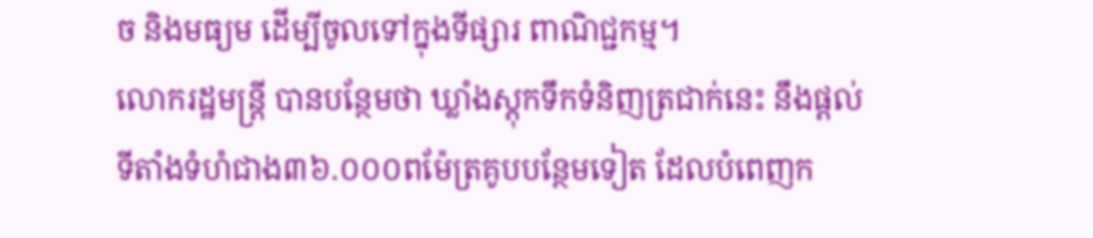ច និងមធ្យម ដើម្បីចូលទៅក្នុងទីផ្សារ ពាណិជ្ជកម្ម។
លោករដ្ឋមន្ត្រី បានបន្ថែមថា ឃ្លាំងស្តុកទឹកទំនិញត្រជាក់នេះ នឹងផ្ដល់ទីតាំងទំហំជាង៣៦.០០០ពម៉ែត្រគូបបន្ថែមទៀត ដែលបំពេញក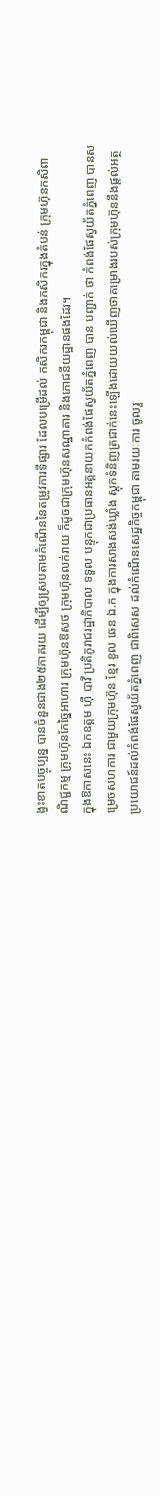ង្វះខាតបច្ចុប្បន្ន បានចំនួនជាង២៥ភាគរយ ដើម្បីឲ្យស្របតាមកំណើននៃតម្រូវការទីផ្សារ ដែលបម្រើដល់ កសិករកម្ពុជា និងកសិករក្នុងតំបន់ ក្រុមហ៊ុនកសិពាណិជ្ជកម្ម ក្រុមហ៊ុនកែច្នៃអាហារ ក្រុមហ៊ុនឱសថ ក្រុមហ៊ុនលក់រាយ ក៏ដូចជាក្រុមហ៊ុនសណ្ឋាគារ និងភោជនីយដ្ឋានផងដែរ។
ក្នុងឱកាសនេះ ឯកឧត្តម ហ៊ឺ បាវី ប្រតិភូរាជរដ្ឋាភិបាល ទទួល បន្ទុកជាប្រធានអគ្គនាយកកំពង់ផែស្វយ័តភ្នំពេញ បាន បញ្ជាក់ ថា កំពង់ផែស្វយ័តភ្នំពេញ បានសម្រេចសហការ ជាមួយក្រុមហ៊ុន ខ្មែរ ខូល ឆេន ឯ.ក ក្នុងការសាងសង់ឃ្លាំង ស្តុកទំនិញត្រជាក់នេះឡើងដោយយល់ឃើញថាគម្រោងរបស់ក្រុមហ៊ុននឹងផ្ដល់អត្ថប្រយោជន៍ដល់កំពង់ផែស្វយ័តភ្នំពេញ ជាពិសេស ដល់កំណើនសេដ្ឋកិច្ចកម្ពុជា តាមរយៈការ ចូលរួ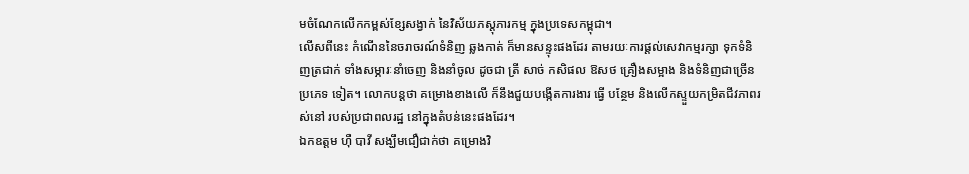មចំណែកលើកកម្ពស់ខ្សែសង្វាក់ នៃវិស័យភស្តុភារកម្ម ក្នុងប្រទេសកម្ពុជា។
លើសពីនេះ កំណើននៃចរាចរណ៍ទំនិញ ឆ្លងកាត់ ក៏មានសន្ទុះផងដែរ តាមរយៈការផ្ដល់សេវាកម្មរក្សា ទុកទំនិញត្រជាក់ ទាំងសម្ភារៈនាំចេញ និងនាំចូល ដូចជា ត្រី សាច់ កសិផល ឱសថ គ្រឿងសម្អាង និងទំនិញជាច្រើន ប្រភេទ ទៀត។ លោកបន្តថា គម្រោងខាងលើ ក៏នឹងជួយបង្កើតការងារ ធ្វើ បន្ថែម និងលើកស្ទួយកម្រិតជីវភាពរស់នៅ របស់ប្រជាពលរដ្ឋ នៅក្នុងតំបន់នេះផងដែរ។
ឯកឧត្តម ហ៊ឺ បាវី សង្ឃឹមជឿជាក់ថា គម្រោងវិ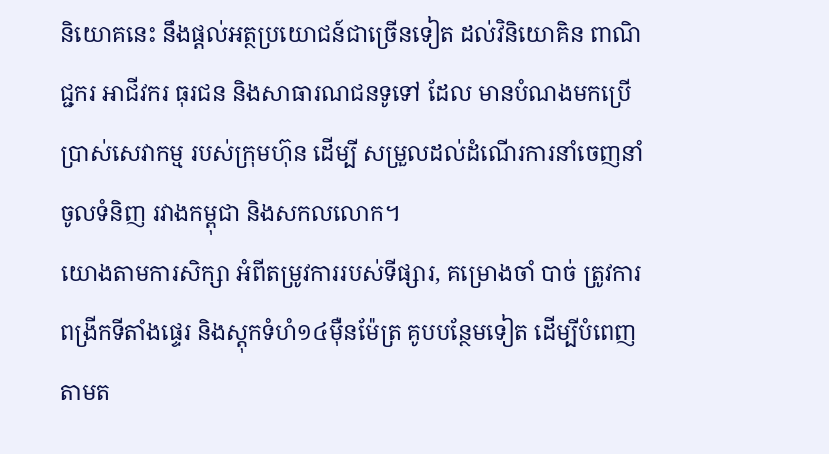និយោគនេះ នឹងផ្ដល់អត្ថប្រយោជន៍ជាច្រើនទៀត ដល់វិនិយោគិន ពាណិជ្ជករ អាជីវករ ធុរជន និងសាធារណជនទូទៅ ដែល មានបំណងមកប្រើប្រាស់សេវាកម្ម របស់ក្រុមហ៊ុន ដើម្បី សម្រួលដល់ដំណើរការនាំចេញនាំចូលទំនិញ រវាងកម្ពុជា និងសកលលោក។
យោងតាមការសិក្សា អំពីតម្រូវការរបស់ទីផ្សារ, គម្រោងចាំ បាច់ ត្រូវការពង្រីកទីតាំងផ្ទេរ និងស្តុកទំហំ១៤ម៉ឺនម៉ែត្រ គូបបន្ថែមទៀត ដើម្បីបំពេញតាមត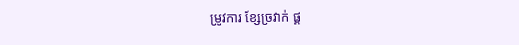ម្រូវការ ខ្សែច្រវាក់ ផ្គ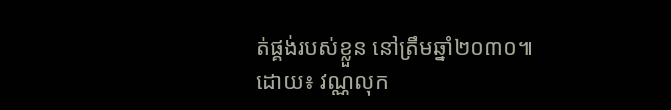ត់ផ្គង់របស់ខ្លួន នៅត្រឹមឆ្នាំ២០៣០៕
ដោយ៖ វណ្ណលុក